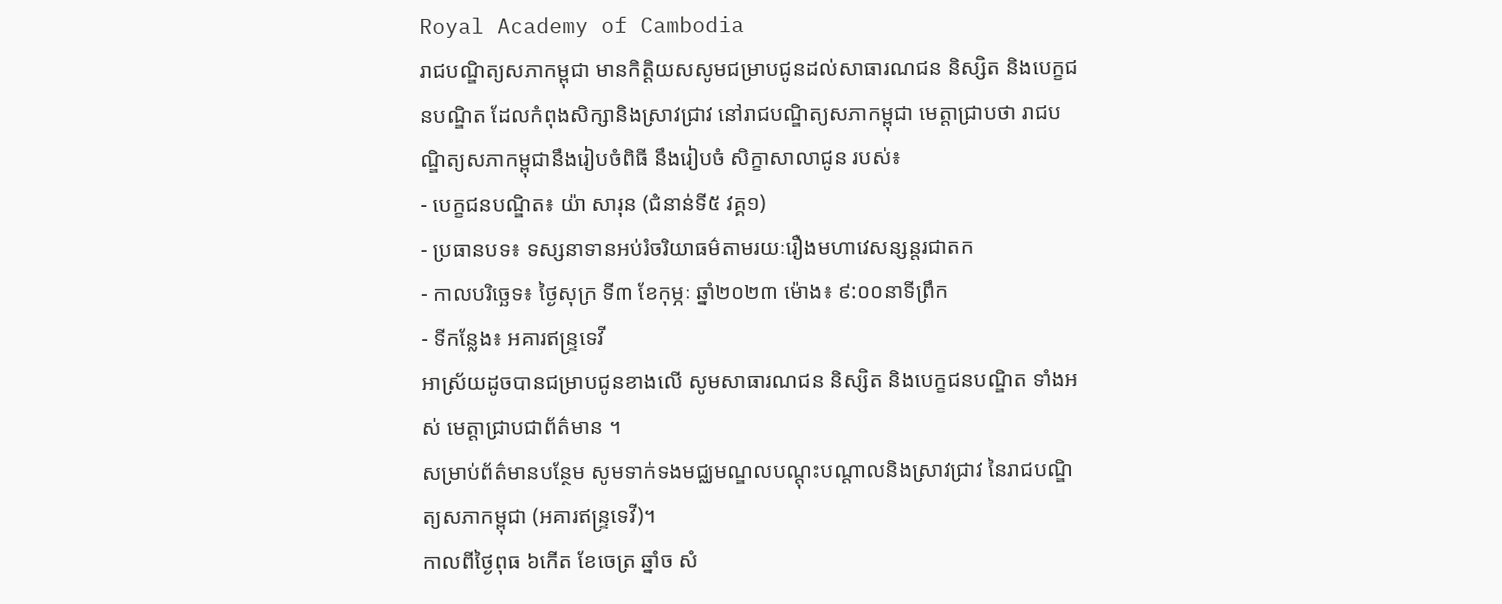Royal Academy of Cambodia
រាជបណ្ឌិត្យសភាកម្ពុជា មានកិត្តិយសសូមជម្រាបជូនដល់សាធារណជន និស្សិត និងបេក្ខជនបណ្ឌិត ដែលកំពុងសិក្សានិងស្រាវជ្រាវ នៅរាជបណ្ឌិត្យសភាកម្ពុជា មេត្តាជ្រាបថា រាជបណ្ឌិត្យសភាកម្ពុជានឹងរៀបចំពិធី នឹងរៀបចំ សិក្ខាសាលាជូន របស់៖
- បេក្ខជនបណ្ឌិត៖ យ៉ា សារុន (ជំនាន់ទី៥ វគ្គ១)
- ប្រធានបទ៖ ទស្សនាទានអប់រំចរិយាធម៌តាមរយៈរឿងមហាវេសន្សន្តរជាតក
- កាលបរិច្ឆេទ៖ ថ្ងៃសុក្រ ទី៣ ខែកុម្ភៈ ឆ្នាំ២០២៣ ម៉ោង៖ ៩:០០នាទីព្រឹក
- ទីកន្លែង៖ អគារឥន្ទ្រទេវី
អាស្រ័យដូចបានជម្រាបជូនខាងលើ សូមសាធារណជន និស្សិត និងបេក្ខជនបណ្ឌិត ទាំងអស់ មេត្តាជ្រាបជាព័ត៌មាន ។
សម្រាប់ព័ត៌មានបន្ថែម សូមទាក់ទងមជ្ឈមណ្ឌលបណ្តុះបណ្តាលនិងស្រាវជ្រាវ នៃរាជបណ្ឌិត្យសភាកម្ពុជា (អគារឥន្ទ្រទេវី)។
កាលពីថ្ងៃពុធ ៦កេីត ខែចេត្រ ឆ្នាំច សំ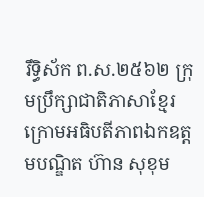រឹទ្ធិស័ក ព.ស.២៥៦២ ក្រុមប្រឹក្សាជាតិភាសាខ្មែរ ក្រោមអធិបតីភាពឯកឧត្តមបណ្ឌិត ហ៊ាន សុខុម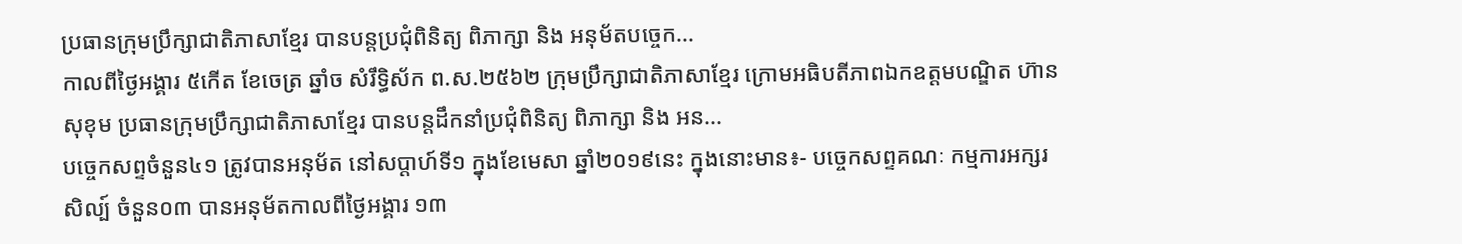ប្រធានក្រុមប្រឹក្សាជាតិភាសាខ្មែរ បានបន្តប្រជុំពិនិត្យ ពិភាក្សា និង អនុម័តបច្ចេក...
កាលពីថ្ងៃអង្គារ ៥កេីត ខែចេត្រ ឆ្នាំច សំរឹទ្ធិស័ក ព.ស.២៥៦២ ក្រុមប្រឹក្សាជាតិភាសាខ្មែរ ក្រោមអធិបតីភាពឯកឧត្តមបណ្ឌិត ហ៊ាន សុខុម ប្រធានក្រុមប្រឹក្សាជាតិភាសាខ្មែរ បានបន្តដឹកនាំប្រជុំពិនិត្យ ពិភាក្សា និង អន...
បច្ចេកសព្ទចំនួន៤១ ត្រូវបានអនុម័ត នៅសប្តាហ៍ទី១ ក្នុងខែមេសា ឆ្នាំ២០១៩នេះ ក្នុងនោះមាន៖- បច្ចេកសព្ទគណៈ កម្មការអក្សរសិល្ប៍ ចំនួន០៣ បានអនុម័តកាលពីថ្ងៃអង្គារ ១៣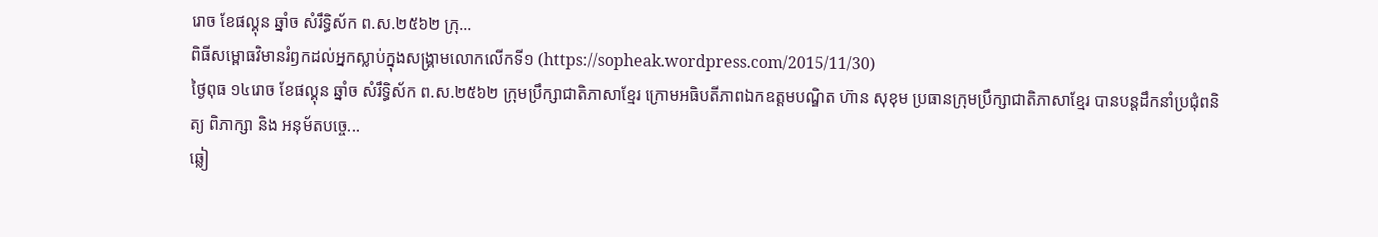រោច ខែផល្គុន ឆ្នាំច សំរឹទ្ធិស័ក ព.ស.២៥៦២ ក្រុ...
ពិធីសម្ពោធវិមានរំឭកដល់អ្នកស្លាប់ក្នុងសង្គ្រាមលោកលើកទី១ (https://sopheak.wordpress.com/2015/11/30)
ថ្ងៃពុធ ១៤រោច ខែផល្គុន ឆ្នាំច សំរឹទ្ធិស័ក ព.ស.២៥៦២ ក្រុមប្រឹក្សាជាតិភាសាខ្មែរ ក្រោមអធិបតីភាពឯកឧត្តមបណ្ឌិត ហ៊ាន សុខុម ប្រធានក្រុមប្រឹក្សាជាតិភាសាខ្មែរ បានបន្តដឹកនាំប្រជុំពនិត្យ ពិភាក្សា និង អនុម័តបច្ចេ...
ឆ្លៀ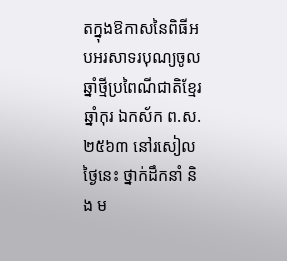តក្នុងឱកាសនៃពិធីអបអរសាទរបុណ្យចូលឆ្នាំថ្មីប្រពៃណីជាតិខ្មែរ ឆ្នាំកុរ ឯកស័ក ព.ស. ២៥៦៣ នៅរសៀលថ្ងៃនេះ ថ្នាក់ដឹកនាំ និង ម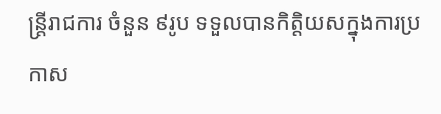ន្ត្រីរាជការ ចំនួន ៩រូប ទទួលបានកិត្តិយសក្នុងការប្រកាស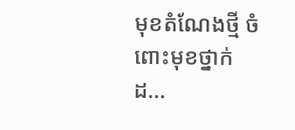មុខតំណែងថ្មី ចំពោះមុខថ្នាក់ដ...